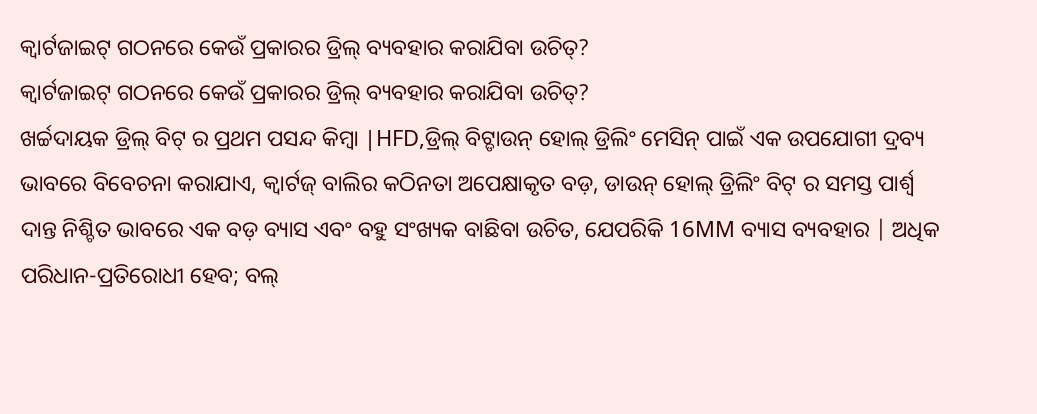କ୍ୱାର୍ଟଜାଇଟ୍ ଗଠନରେ କେଉଁ ପ୍ରକାରର ଡ୍ରିଲ୍ ବ୍ୟବହାର କରାଯିବା ଉଚିତ୍?
କ୍ୱାର୍ଟଜାଇଟ୍ ଗଠନରେ କେଉଁ ପ୍ରକାରର ଡ୍ରିଲ୍ ବ୍ୟବହାର କରାଯିବା ଉଚିତ୍?
ଖର୍ଚ୍ଚଦାୟକ ଡ୍ରିଲ୍ ବିଟ୍ ର ପ୍ରଥମ ପସନ୍ଦ କିମ୍ବା |HFD,ଡ୍ରିଲ୍ ବିଟ୍ଡାଉନ୍ ହୋଲ୍ ଡ୍ରିଲିଂ ମେସିନ୍ ପାଇଁ ଏକ ଉପଯୋଗୀ ଦ୍ରବ୍ୟ ଭାବରେ ବିବେଚନା କରାଯାଏ, କ୍ୱାର୍ଟଜ୍ ବାଲିର କଠିନତା ଅପେକ୍ଷାକୃତ ବଡ଼, ଡାଉନ୍ ହୋଲ୍ ଡ୍ରିଲିଂ ବିଟ୍ ର ସମସ୍ତ ପାର୍ଶ୍ୱ ଦାନ୍ତ ନିଶ୍ଚିତ ଭାବରେ ଏକ ବଡ଼ ବ୍ୟାସ ଏବଂ ବହୁ ସଂଖ୍ୟକ ବାଛିବା ଉଚିତ, ଯେପରିକି 16MM ବ୍ୟାସ ବ୍ୟବହାର | ଅଧିକ ପରିଧାନ-ପ୍ରତିରୋଧୀ ହେବ; ବଲ୍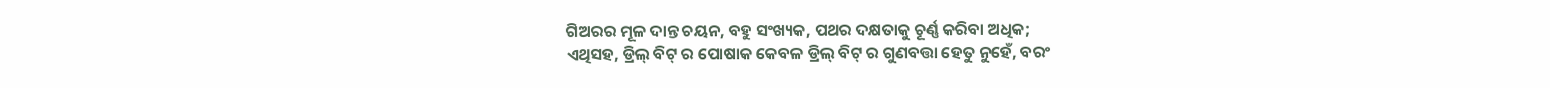ଗିଅରର ମୂଳ ଦାନ୍ତ ଚୟନ, ବହୁ ସଂଖ୍ୟକ, ପଥର ଦକ୍ଷତାକୁ ଚୂର୍ଣ୍ଣ କରିବା ଅଧିକ;
ଏଥିସହ, ଡ୍ରିଲ୍ ବିଟ୍ ର ପୋଷାକ କେବଳ ଡ୍ରିଲ୍ ବିଟ୍ ର ଗୁଣବତ୍ତା ହେତୁ ନୁହେଁ, ବରଂ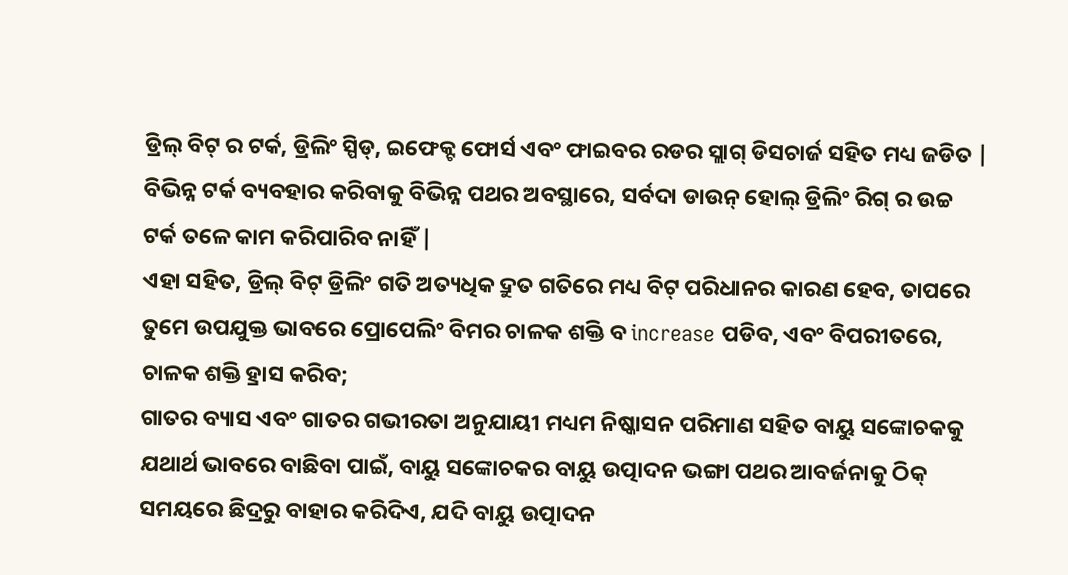ଡ୍ରିଲ୍ ବିଟ୍ ର ଟର୍କ, ଡ୍ରିଲିଂ ସ୍ପିଡ୍, ଇଫେକ୍ଟ ଫୋର୍ସ ଏବଂ ଫାଇବର ରଡର ସ୍ଲାଗ୍ ଡିସଚାର୍ଜ ସହିତ ମଧ୍ୟ ଜଡିତ |
ବିଭିନ୍ନ ଟର୍କ ବ୍ୟବହାର କରିବାକୁ ବିଭିନ୍ନ ପଥର ଅବସ୍ଥାରେ, ସର୍ବଦା ଡାଉନ୍ ହୋଲ୍ ଡ୍ରିଲିଂ ରିଗ୍ ର ଉଚ୍ଚ ଟର୍କ ତଳେ କାମ କରିପାରିବ ନାହିଁ |
ଏହା ସହିତ, ଡ୍ରିଲ୍ ବିଟ୍ ଡ୍ରିଲିଂ ଗତି ଅତ୍ୟଧିକ ଦ୍ରୁତ ଗତିରେ ମଧ୍ୟ ବିଟ୍ ପରିଧାନର କାରଣ ହେବ, ତାପରେ ତୁମେ ଉପଯୁକ୍ତ ଭାବରେ ପ୍ରୋପେଲିଂ ବିମର ଚାଳକ ଶକ୍ତି ବ increase ପଡିବ, ଏବଂ ବିପରୀତରେ, ଚାଳକ ଶକ୍ତି ହ୍ରାସ କରିବ;
ଗାତର ବ୍ୟାସ ଏବଂ ଗାତର ଗଭୀରତା ଅନୁଯାୟୀ ମଧ୍ୟମ ନିଷ୍କାସନ ପରିମାଣ ସହିତ ବାୟୁ ସଙ୍କୋଚକକୁ ଯଥାର୍ଥ ଭାବରେ ବାଛିବା ପାଇଁ, ବାୟୁ ସଙ୍କୋଚକର ବାୟୁ ଉତ୍ପାଦନ ଭଙ୍ଗା ପଥର ଆବର୍ଜନାକୁ ଠିକ୍ ସମୟରେ ଛିଦ୍ରରୁ ବାହାର କରିଦିଏ, ଯଦି ବାୟୁ ଉତ୍ପାଦନ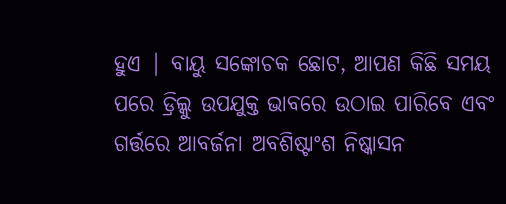ହୁଏ | ବାୟୁ ସଙ୍କୋଚକ ଛୋଟ, ଆପଣ କିଛି ସମୟ ପରେ ଡ୍ରିଲ୍କୁ ଉପଯୁକ୍ତ ଭାବରେ ଉଠାଇ ପାରିବେ ଏବଂ ଗର୍ତ୍ତରେ ଆବର୍ଜନା ଅବଶିଷ୍ଟାଂଶ ନିଷ୍କାସନ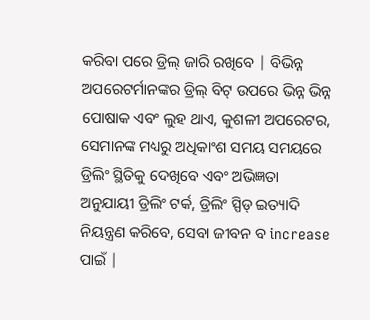କରିବା ପରେ ଡ୍ରିଲ୍ ଜାରି ରଖିବେ | ବିଭିନ୍ନ ଅପରେଟର୍ମାନଙ୍କର ଡ୍ରିଲ୍ ବିଟ୍ ଉପରେ ଭିନ୍ନ ଭିନ୍ନ ପୋଷାକ ଏବଂ ଲୁହ ଥାଏ, କୁଶଳୀ ଅପରେଟର, ସେମାନଙ୍କ ମଧ୍ୟରୁ ଅଧିକାଂଶ ସମୟ ସମୟରେ ଡ୍ରିଲିଂ ସ୍ଥିତିକୁ ଦେଖିବେ ଏବଂ ଅଭିଜ୍ଞତା ଅନୁଯାୟୀ ଡ୍ରିଲିଂ ଟର୍କ, ଡ୍ରିଲିଂ ସ୍ପିଡ୍ ଇତ୍ୟାଦି ନିୟନ୍ତ୍ରଣ କରିବେ, ସେବା ଜୀବନ ବ increase ପାଇଁ |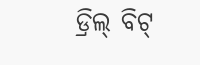ଡ୍ରିଲ୍ ବିଟ୍